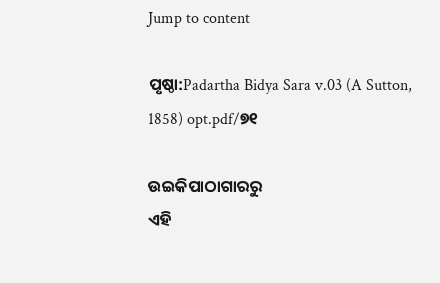Jump to content

ପୃଷ୍ଠା:Padartha Bidya Sara v.03 (A Sutton, 1858) opt.pdf/୭୧

ଉଇକିପାଠାଗାର‌ରୁ
ଏହି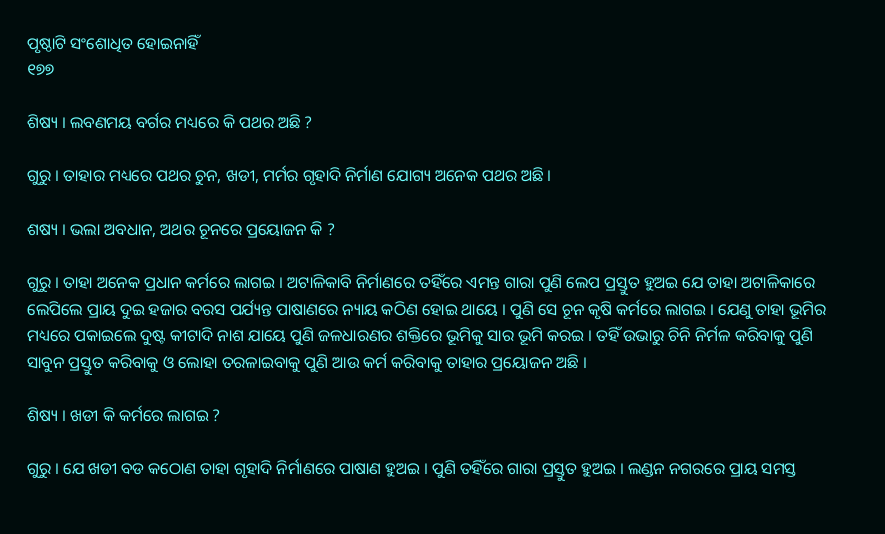ପୃଷ୍ଠାଟି ସଂଶୋଧିତ ହୋଇନାହିଁ
୧୭୭

ଶିଷ୍ୟ । ଲବଣମୟ ବର୍ଗର ମଧ୍ୟରେ କି ପଥର ଅଛି ?

ଗୁରୁ । ତାହାର ମଧ୍ୟରେ ପଥର ଚୁନ, ଖଡୀ, ମର୍ମର ଗୃହାଦି ନିର୍ମାଣ ଯୋଗ୍ୟ ଅନେକ ପଥର ଅଛି ।

ଶଷ୍ୟ । ଭଲା ଅବଧାନ, ଅଥର ଚୂନରେ ପ୍ରୟୋଜନ କି ?

ଗୁରୁ । ତାହା ଅନେକ ପ୍ରଧାନ କର୍ମରେ ଲାଗଇ । ଅଟାଳିକାବି ନିର୍ମାଣରେ ତହିଁରେ ଏମନ୍ତ ଗାରା ପୁଣି ଲେପ ପ୍ରସ୍ତୁତ ହୁଅଇ ଯେ ତାହା ଅଟାଳିକାରେ ଲେପିଲେ ପ୍ରାୟ ଦୁଇ ହଜାର ବରସ ପର୍ଯ୍ୟନ୍ତ ପାଷାଣରେ ନ୍ୟାୟ କଠିଣ ହୋଇ ଥାୟେ । ପୁଣି ସେ ଚୂନ କୃଷି କର୍ମରେ ଲାଗଇ । ଯେଣୁ ତାହା ଭୂମିର ମଧ୍ୟରେ ପକାଇଲେ ଦୁଷ୍ଟ କୀଟାଦି ନାଶ ଯାୟେ ପୁଣି ଜଳଧାରଣର ଶକ୍ତିରେ ଭୂମିକୁ ସାର ଭୂମି କରଇ । ତହିଁ ଉଭାରୁ ଚିନି ନିର୍ମଳ କରିବାକୁ ପୁଣି ସାବୁନ ପ୍ରସ୍ତୁତ କରିବାକୁ ଓ ଲୋହା ତରଳାଇବାକୁ ପୁଣି ଆଉ କର୍ମ କରିବାକୁ ତାହାର ପ୍ରୟୋଜନ ଅଛି ।

ଶିଷ୍ୟ । ଖଡୀ କି କର୍ମରେ ଲାଗଇ ?

ଗୁରୁ । ଯେ ଖଡୀ ବଡ କଠୋଣ ତାହା ଗୃହାଦି ନିର୍ମାଣରେ ପାଷାଣ ହୁଅଇ । ପୁଣି ତହିଁରେ ଗାରା ପ୍ରସ୍ତୁତ ହୁଅଇ । ଲଣ୍ଡନ ନଗରରେ ପ୍ରାୟ ସମସ୍ତ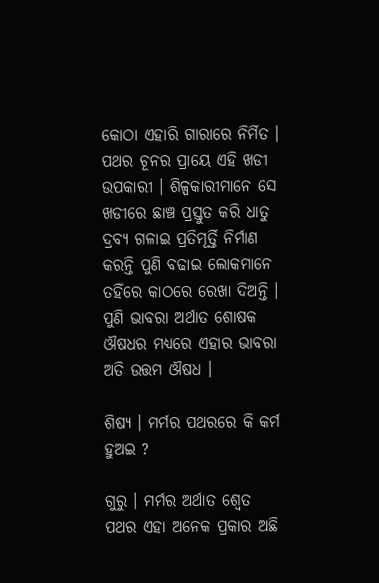କୋଠା ଏହାରି ଗାରାରେ ନିର୍ମିତ । ପଥର ଚୂନର ପ୍ରାୟେ ଏହି ଖଡୀ ଉପକାରୀ । ଶିଳ୍ପକାରୀମାନେ ସେ ଖଡୀରେ ଛାଞ୍ଚ ପ୍ରସ୍ତୁତ କରି ଧାତୁ ଦ୍ରବ୍ୟ ଗଳାଇ ପ୍ରତିମୂର୍ତ୍ତି ନିର୍ମାଣ କରନ୍ତି ପୁଣି ବଢାଇ ଲୋକମାନେ ତହିଁରେ କାଠରେ ରେଖା ଦିଅନ୍ତି । ପୁଣି ଭାବରା ଅର୍ଥାତ ଶୋଷକ ଔଷଧର ମଧ୍ୟରେ ଏହାର ଭାବରା ଅତି ଉତ୍ତମ ଔଷଧ ।

ଶିଷ୍ୟ । ମର୍ମର ପଥରରେ କି କର୍ମ ହୁଅଇ ?

ଗୁରୁ । ମର୍ମର ଅର୍ଥାତ ଶ୍ୱେତ ପଥର ଏହା ଅନେକ ପ୍ରକାର ଅଛି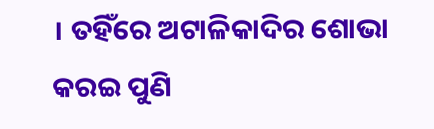। ତହିଁରେ ଅଟାଳିକାଦିର ଶୋଭା କରଇ ପୁଣି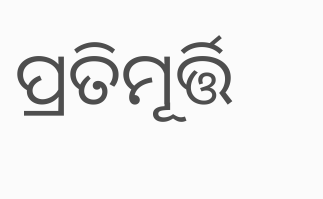ପ୍ରତିମୂର୍ତ୍ତି